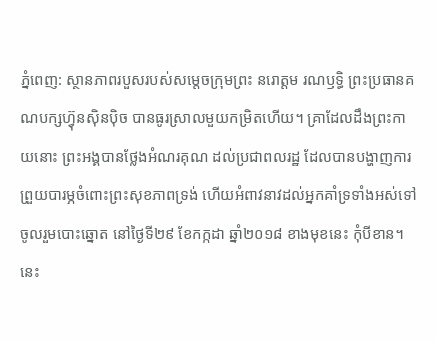ភ្នំពេញ: ស្ថានភាពរបួសរបស់សម្តេចក្រុមព្រះ នរោត្តម រណឫទ្ធិ ព្រះប្រធានគណបក្សហ៊្វុនស៊ិនប៉ិច បានធូរស្រាលមួយកម្រិតហើយ។ គ្រាដែលដឹងព្រះកាយនោះ ព្រះអង្គបានថ្លែងអំណរគុណ ដល់ប្រជាពលរដ្ឋ ដែលបានបង្ហាញការព្រួយបារម្ភចំពោះព្រះសុខភាពទ្រង់ ហើយអំពាវនាវដល់អ្នកគាំទ្រទាំងអស់ទៅចូលរួមបោះឆ្នោត នៅថ្ងៃទី២៩ ខែកក្កដា ឆ្នាំ២០១៨ ខាងមុខនេះ កុំបីខាន។ នេះ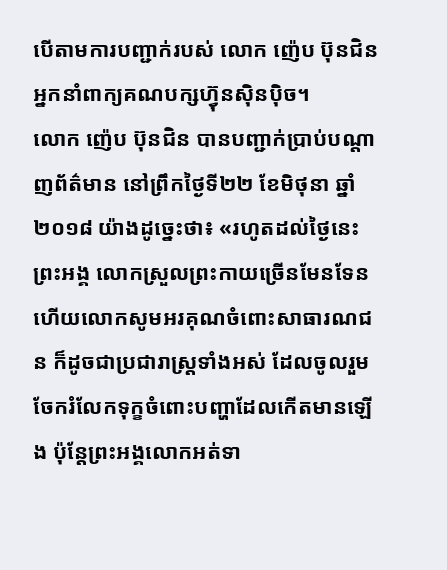បើតាមការបញ្ជាក់របស់ លោក ញ៉េប ប៊ុនជិន អ្នកនាំពាក្យគណបក្សហ៊្វុនស៊ិនប៉ិច។
លោក ញ៉េប ប៊ុនជិន បានបញ្ជាក់ប្រាប់បណ្តាញព័ត៌មាន នៅព្រឹកថ្ងៃទី២២ ខែមិថុនា ឆ្នាំ២០១៨ យ៉ាងដូច្នេះថា៖ «រហូតដល់ថ្ងៃនេះ ព្រះអង្គ លោកស្រួលព្រះកាយច្រើនមែនទែន ហើយលោកសូមអរគុណចំពោះសាធារណជន ក៏ដូចជាប្រជារាស្រ្តទាំងអស់ ដែលចូលរួមចែករំលែកទុក្ខចំពោះបញ្ហាដែលកើតមានឡើង ប៉ុន្តែព្រះអង្គលោកអត់ទា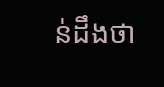ន់ដឹងថា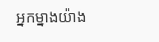អ្នកម្នាងយ៉ាង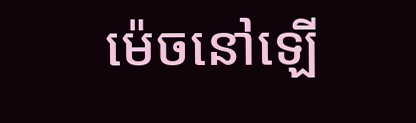ម៉េចនៅឡើ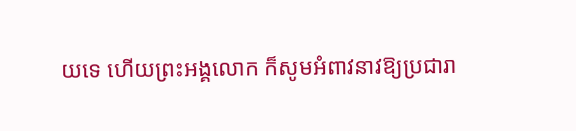យទេ ហើយព្រះអង្គលោក ក៏សូមអំពាវនាវឱ្យប្រជារា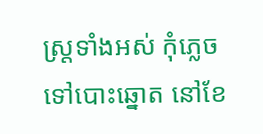ស្រ្តទាំងអស់ កុំភ្លេចទៅបោះឆ្នោត នៅខែ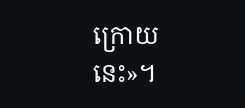ក្រោយនេះ»។